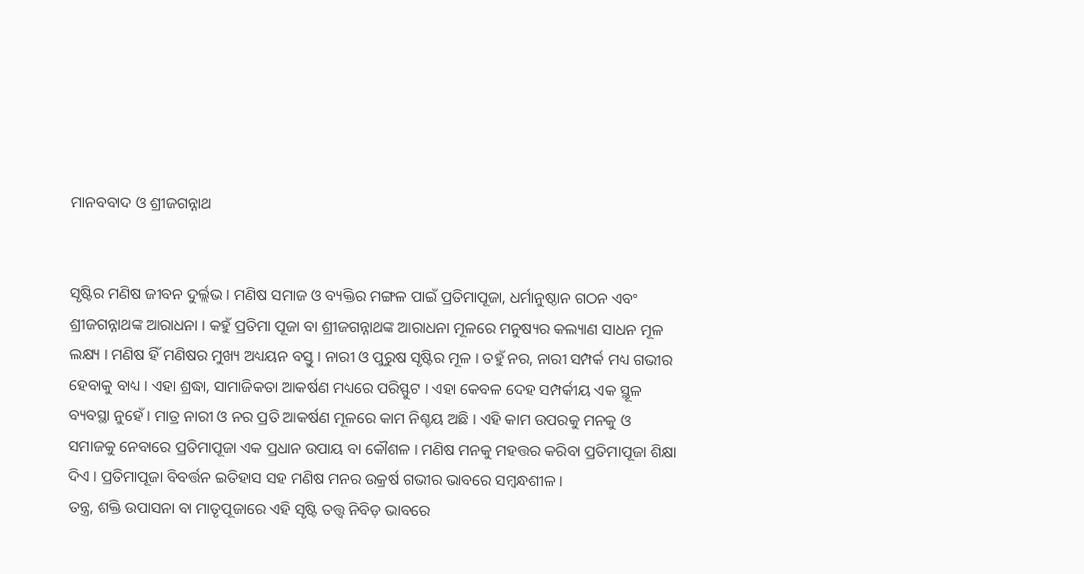ମାନବବାଦ ଓ ଶ୍ରୀଜଗନ୍ନାଥ


ସୃଷ୍ଟିର ମଣିଷ ଜୀବନ ଦୁର୍ଲ୍ଲଭ । ମଣିଷ ସମାଜ ଓ ବ୍ୟକ୍ତିର ମଙ୍ଗଳ ପାଇଁ ପ୍ରତିମାପୂଜା, ଧର୍ମାନୁଷ୍ଠାନ ଗଠନ ଏବଂ ଶ୍ରୀଜଗନ୍ନାଥଙ୍କ ଆରାଧନା । କହୁଁ ପ୍ରତିମା ପୂଜା ବା ଶ୍ରୀଜଗନ୍ନାଥଙ୍କ ଆରାଧନା ମୂଳରେ ମନୁଷ୍ୟର କଲ୍ୟାଣ ସାଧନ ମୂଳ ଲକ୍ଷ୍ୟ । ମଣିଷ ହିଁ ମଣିଷର ମୁଖ୍ୟ ଅଧ୍ୟୟନ ବସ୍ତୁ । ନାରୀ ଓ ପୁରୁଷ ସୃଷ୍ଟିର ମୂଳ । ତହୁଁ ନର, ନାରୀ ସମ୍ପର୍କ ମଧ୍ୟ ଗଭୀର ହେବାକୁ ବାଧ୍ୟ । ଏହା ଶ୍ରଦ୍ଧା, ସାମାଜିକତା ଆକର୍ଷଣ ମଧ୍ୟରେ ପରିସ୍ଫୁଟ । ଏହା କେବଳ ଦେହ ସମ୍ପର୍କୀୟ ଏକ ସ୍ଥୂଳ ବ୍ୟବସ୍ଥା ନୁହେଁ । ମାତ୍ର ନାରୀ ଓ ନର ପ୍ରତି ଆକର୍ଷଣ ମୂଳରେ କାମ ନିଶ୍ଚୟ ଅଛି । ଏହି କାମ ଉପରକୁ ମନକୁ ଓ ସମାଜକୁ ନେବାରେ ପ୍ରତିମାପୂଜା ଏକ ପ୍ରଧାନ ଉପାୟ ବା କୌଶଳ । ମଣିଷ ମନକୁ ମହତ୍ତର କରିବା ପ୍ରତିମାପୂଜା ଶିକ୍ଷା ଦିଏ । ପ୍ରତିମାପୂଜା ବିବର୍ତ୍ତନ ଇତିହାସ ସହ ମଣିଷ ମନର ଉକ୍ରର୍ଷ ଗଭୀର ଭାବରେ ସମ୍ବନ୍ଧଶୀଳ ।
ତନ୍ତ୍ର, ଶକ୍ତି ଉପାସନା ବା ମାତୃପୂଜାରେ ଏହି ସୃଷ୍ଟି ତତ୍ତ୍ୱ ନିବିଡ଼ ଭାବରେ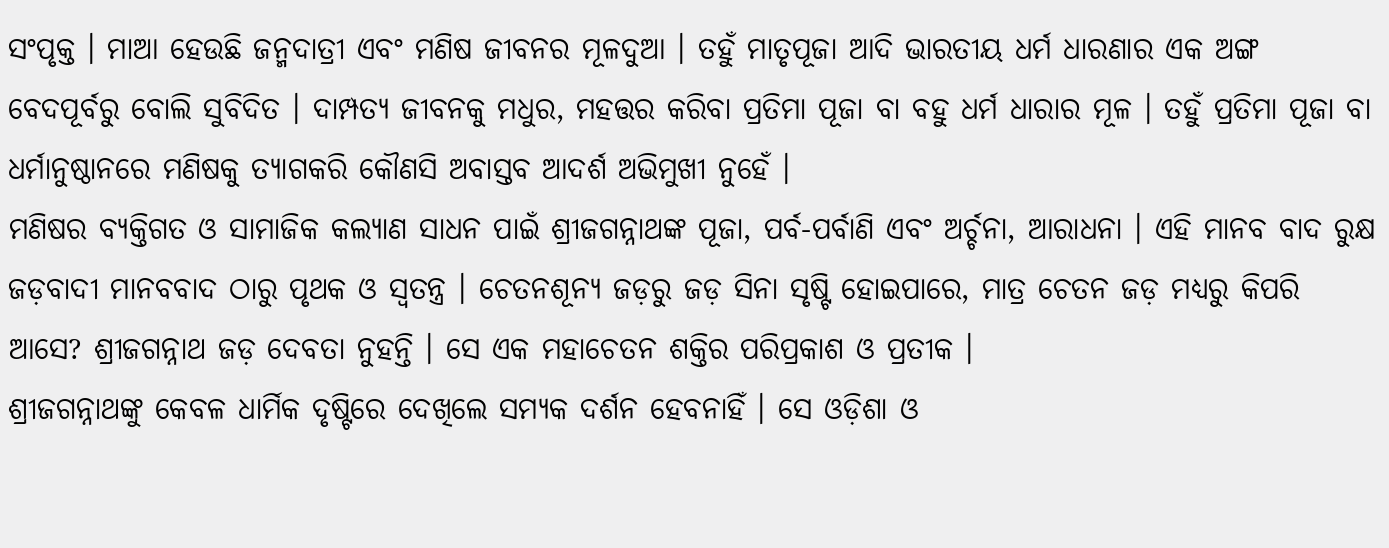ସଂପୃକ୍ତ । ମାଆ ହେଉଛି ଜନ୍ମଦାତ୍ରୀ ଏବଂ ମଣିଷ ଜୀବନର ମୂଳଦୁଆ । ତହୁଁ ମାତୃପୂଜା ଆଦି ଭାରତୀୟ ଧର୍ମ ଧାରଣାର ଏକ ଅଙ୍ଗ ବେଦପୂର୍ବରୁ ବୋଲି ସୁବିଦିତ । ଦାମ୍ପତ୍ୟ ଜୀବନକୁ ମଧୁର, ମହତ୍ତର କରିବା ପ୍ରତିମା ପୂଜା ବା ବହୁ ଧର୍ମ ଧାରାର ମୂଳ । ତହୁଁ ପ୍ରତିମା ପୂଜା ବା ଧର୍ମାନୁଷ୍ଠାନରେ ମଣିଷକୁ ତ୍ୟାଗକରି କୌଣସି ଅବାସ୍ତବ ଆଦର୍ଶ ଅଭିମୁଖୀ ନୁହେଁ ।
ମଣିଷର ବ୍ୟକ୍ତିଗତ ଓ ସାମାଜିକ କଲ୍ୟାଣ ସାଧନ ପାଇଁ ଶ୍ରୀଜଗନ୍ନାଥଙ୍କ ପୂଜା, ପର୍ବ-ପର୍ବାଣି ଏବଂ ଅର୍ଚ୍ଚନା, ଆରାଧନା । ଏହି ମାନବ ବାଦ ରୁକ୍ଷ ଜଡ଼ବାଦୀ ମାନବବାଦ ଠାରୁ ପୃଥକ ଓ ସ୍ୱତନ୍ତ୍ର । ଚେତନଶୂନ୍ୟ ଜଡ଼ରୁ ଜଡ଼ ସିନା ସୃଷ୍ଟି ହୋଇପାରେ, ମାତ୍ର ଚେତନ ଜଡ଼ ମଧ୍ୟରୁ କିପରି ଆସେ? ଶ୍ରୀଜଗନ୍ନାଥ ଜଡ଼ ଦେବତା ନୁହନ୍ତି । ସେ ଏକ ମହାଚେତନ ଶକ୍ତିର ପରିପ୍ରକାଶ ଓ ପ୍ରତୀକ ।
ଶ୍ରୀଜଗନ୍ନାଥଙ୍କୁ କେବଳ ଧାର୍ମିକ ଦୃଷ୍ଟିରେ ଦେଖିଲେ ସମ୍ୟକ ଦର୍ଶନ ହେବନାହିଁ । ସେ ଓଡ଼ିଶା ଓ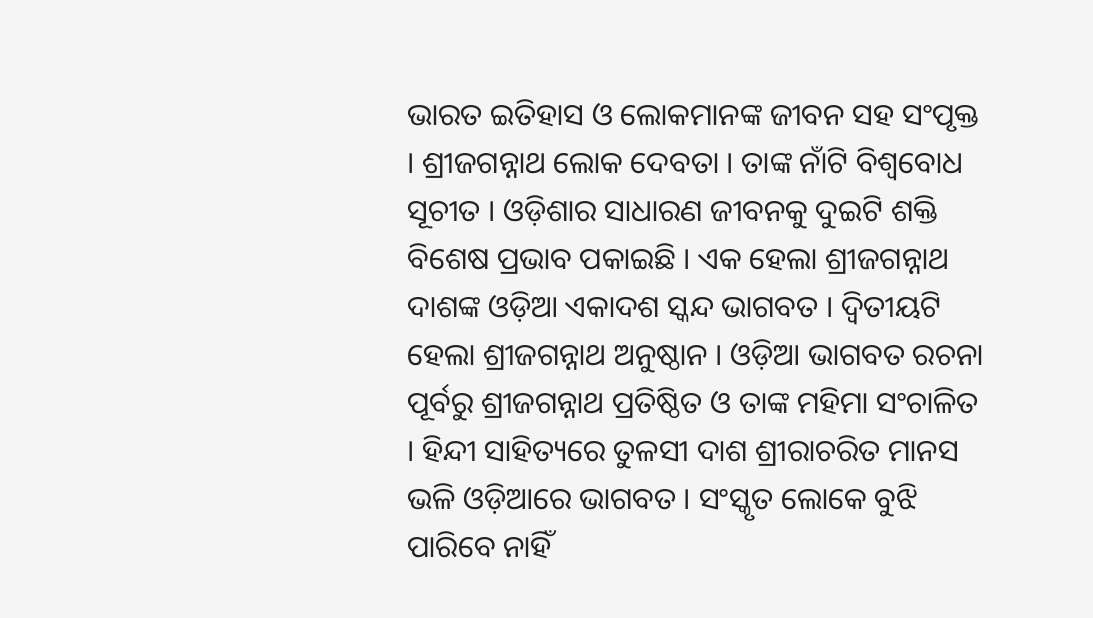ଭାରତ ଇତିହାସ ଓ ଲୋକମାନଙ୍କ ଜୀବନ ସହ ସଂପୃକ୍ତ । ଶ୍ରୀଜଗନ୍ନାଥ ଲୋକ ଦେବତା । ତାଙ୍କ ନାଁଟି ବିଶ୍ୱବୋଧ ସୂଚୀତ । ଓଡ଼ିଶାର ସାଧାରଣ ଜୀବନକୁ ଦୁଇଟି ଶକ୍ତି ବିଶେଷ ପ୍ରଭାବ ପକାଇଛି । ଏକ ହେଲା ଶ୍ରୀଜଗନ୍ନାଥ ଦାଶଙ୍କ ଓଡ଼ିଆ ଏକାଦଶ ସ୍କନ୍ଦ ଭାଗବତ । ଦ୍ୱିତୀୟଟି ହେଲା ଶ୍ରୀଜଗନ୍ନାଥ ଅନୁଷ୍ଠାନ । ଓଡ଼ିଆ ଭାଗବତ ରଚନା ପୂର୍ବରୁ ଶ୍ରୀଜଗନ୍ନାଥ ପ୍ରତିଷ୍ଠିତ ଓ ତାଙ୍କ ମହିମା ସଂଚାଳିତ । ହିନ୍ଦୀ ସାହିତ୍ୟରେ ତୁଳସୀ ଦାଶ ଶ୍ରୀରାଚରିତ ମାନସ ଭଳି ଓଡ଼ିଆରେ ଭାଗବତ । ସଂସ୍କୃତ ଲୋକେ ବୁଝି ପାରିବେ ନାହିଁ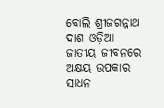ବୋଲି ଶ୍ରୀଜଗନ୍ନାଥ ଦାଶ ଓଡ଼ିଆ ଜାତୀୟ ଜୀବନରେ ଅକ୍ଷୟ ଉପକାର ସାଧନ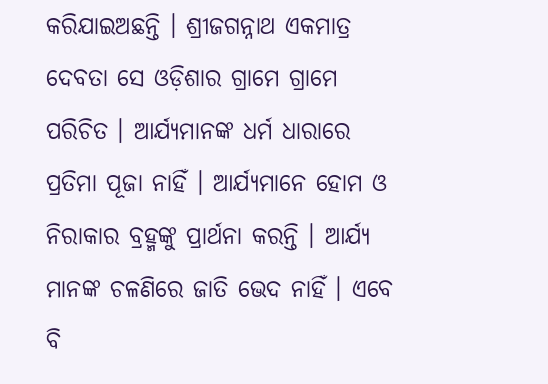କରିଯାଇଅଛନ୍ତି । ଶ୍ରୀଜଗନ୍ନାଥ ଏକମାତ୍ର ଦେବତା ସେ ଓଡ଼ିଶାର ଗ୍ରାମେ ଗ୍ରାମେ ପରିଚିତ । ଆର୍ଯ୍ୟମାନଙ୍କ ଧର୍ମ ଧାରାରେ ପ୍ରତିମା ପୂଜା ନାହିଁ । ଆର୍ଯ୍ୟମାନେ ହୋମ ଓ ନିରାକାର ବ୍ରହ୍ମଙ୍କୁ ପ୍ରାର୍ଥନା କରନ୍ତି । ଆର୍ଯ୍ୟ ମାନଙ୍କ ଚଳଣିରେ ଜାତି ଭେଦ ନାହିଁ । ଏବେ ବି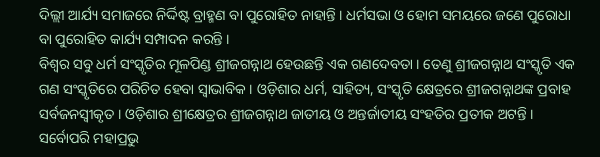ଦିଲ୍ଲୀ ଆର୍ଯ୍ୟ ସମାଜରେ ନିର୍ଦ୍ଦିଷ୍ଟ ବ୍ରାହ୍ମଣ ବା ପୁରୋହିତ ନାହାନ୍ତି । ଧର୍ମସଭା ଓ ହୋମ ସମୟରେ ଜଣେ ପୁରୋଧା ବା ପୁରୋହିତ କାର୍ଯ୍ୟ ସମ୍ପାଦନ କରନ୍ତି ।
ବିଶ୍ୱର ସବୁ ଧର୍ମ ସଂସ୍କୃତିର ମୂଳପିଣ୍ଡ ଶ୍ରୀଜଗନ୍ନାଥ ହେଉଛନ୍ତି ଏକ ଗଣଦେବତା । ତେଣୁ ଶ୍ରୀଜଗନ୍ନାଥ ସଂସ୍କୃତି ଏକ ଗଣ ସଂସ୍କୃତିରେ ପରିଚିତ ହେବା ସ୍ୱାଭାବିକ । ଓଡ଼ିଶାର ଧର୍ମ, ସାହିତ୍ୟ, ସଂସ୍କୃତି କ୍ଷେତ୍ରରେ ଶ୍ରୀଜଗନ୍ନାଥଙ୍କ ପ୍ରବାହ ସର୍ବଜନସ୍ୱୀକୃତ । ଓଡ଼ିଶାର ଶ୍ରୀକ୍ଷେତ୍ରର ଶ୍ରୀଜଗନ୍ନାଥ ଜାତୀୟ ଓ ଅନ୍ତର୍ଜାତୀୟ ସଂହତିର ପ୍ରତୀକ ଅଟନ୍ତି । ସର୍ବୋପରି ମହାପ୍ରଭୁ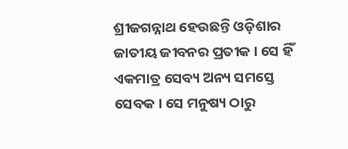ଶ୍ରୀଜଗନ୍ନାଥ ହେଉଛନ୍ତି ଓଡ଼ିଶାର ଜାତୀୟ ଜୀବନର ପ୍ରତୀକ । ସେ ହିଁ ଏକମାତ୍ର ସେବ୍ୟ ଅନ୍ୟ ସମସ୍ତେ ସେବକ । ସେ ମନୁଷ୍ୟ ଠାରୁ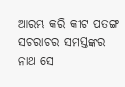ଆରମ୍ଭ କରି କୀଟ ପତଙ୍ଗ ସଚରାଚର ସମସ୍ତଙ୍କର ନାଥ ସେ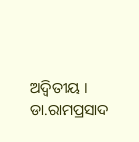ଅଦ୍ୱିତୀୟ ।
ଡା.ରାମପ୍ରସାଦ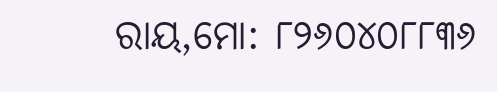ରାୟ,ମୋ: ୮୨୬୦୪୦୮୮୩୬